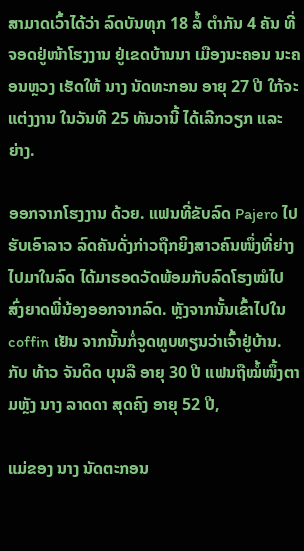ສາມາດເວົ້າໄດ້ວ່າ ລົດບັນທຸກ 18 ລໍ້ ຕຳກັນ 4 ຄັນ ທີ່ຈອດຢູ່ໜ້າໂຮງງານ ຢູ່ເຂດບ້ານນາ ເມືອງນະຄອນ ນະຄອນຫຼວງ ເຮັດໃຫ້ ນາງ ນັດທະກອນ ອາຍຸ 27 ປີ ໃກ້ຈະແຕ່ງງານ ໃນວັນທີ 25 ທັນວານີ້ ໄດ້ເລີກວຽກ ແລະ ຍ່າງ.

ອອກຈາກໂຮງງານ ດ້ວຍ. ແຟນທີ່ຂັບລົດ Pajero ໄປຮັບເອົາລາວ ລົດຄັນດັ່ງກ່າວຖືກຍິງສາວຄົນໜຶ່ງທີ່ຍ່າງໄປມາໃນລົດ ໄດ້ມາຮອດວັດພ້ອມກັບລົດໂຮງໝໍໄປສົ່ງຍາດພີ່ນ້ອງອອກຈາກລົດ. ຫຼັງຈາກນັ້ນເຂົ້າໄປໃນ coffin ເຢັນ ຈາກນັ້ນກໍ່ຈູດທູບທຽນວ່າເຈົ້າຢູ່ບ້ານ. ກັບ ທ້າວ ຈັນດິດ ບຸນລື ອາຍຸ 30 ປີ ແຟນຖືໝໍ້ໜຶ້ງຕາມຫຼັງ ນາງ ລາດດາ ສຸດຄົງ ອາຍຸ 52 ປີ,

ແມ່ຂອງ ນາງ ນັດຕະກອນ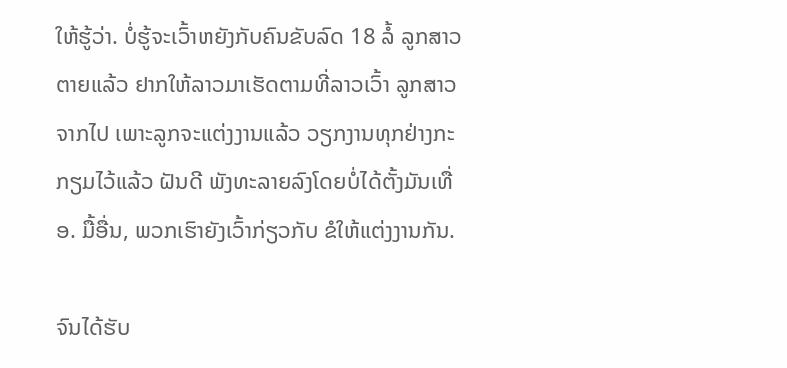ໃຫ້ຮູ້ວ່າ. ບໍ່ຮູ້ຈະເວົ້າຫຍັງກັບຄົນຂັບລົດ 18 ລໍ້ ລູກສາວຕາຍແລ້ວ ຢາກໃຫ້ລາວມາເຮັດຕາມທີ່ລາວເວົ້າ ລູກສາວຈາກໄປ ເພາະລູກຈະແຕ່ງງານແລ້ວ ວຽກງານທຸກຢ່າງກະກຽມໄວ້ແລ້ວ ຝັນດີ ພັງທະລາຍລົງໂດຍບໍ່ໄດ້ຕັ້ງມັນເທື່ອ. ມື້ອື່ນ, ພວກເຮົາຍັງເວົ້າກ່ຽວກັບ ຂໍໃຫ້ແຕ່ງງານກັນ.

ຈົນໄດ້ຮັບ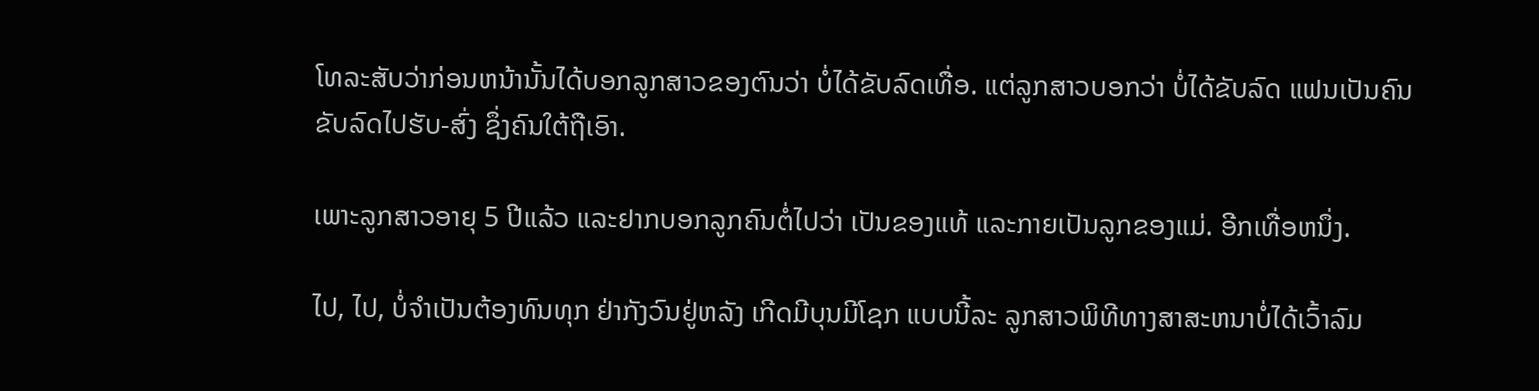ໂທລະສັບວ່າກ່ອນຫນ້ານັ້ນໄດ້ບອກລູກສາວຂອງຕົນວ່າ ບໍ່ໄດ້ຂັບລົດເທື່ອ. ແຕ່ລູກສາວບອກວ່າ ບໍ່ໄດ້ຂັບລົດ ແຟນເປັນຄົນຂັບລົດໄປຮັບ-ສົ່ງ ຊຶ່ງຄົນໃຕ້ຖືເອົາ.

ເພາະລູກສາວອາຍຸ 5 ປີແລ້ວ ແລະຢາກບອກລູກຄົນຕໍ່ໄປວ່າ ເປັນຂອງແທ້ ແລະກາຍເປັນລູກຂອງແມ່. ອີກເທື່ອຫນຶ່ງ.

ໄປ, ໄປ, ບໍ່ຈໍາເປັນຕ້ອງທົນທຸກ ຢ່າກັງວົນຢູ່ຫລັງ ເກີດມີບຸນມີໂຊກ ແບບນີ້ລະ ລູກສາວພິທີທາງສາສະຫນາບໍ່ໄດ້ເວົ້າລົມ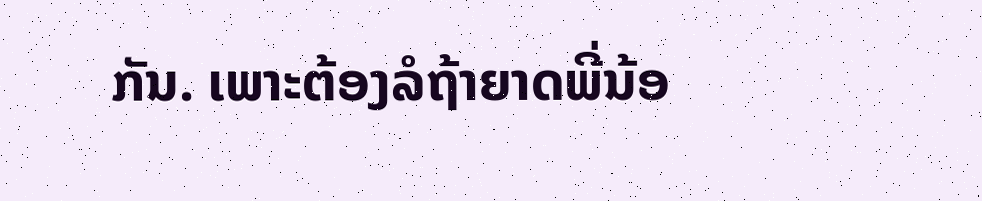ກັນ. ເພາະຕ້ອງລໍຖ້າຍາດພີ່ນ້ອ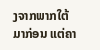ງຈາກພາກໃຕ້ມາກ່ອນ ແຕ່ຄາ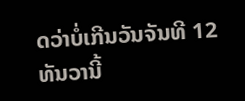ດວ່າບໍ່ເກີນວັນຈັນທີ 12 ທັນວານີ້